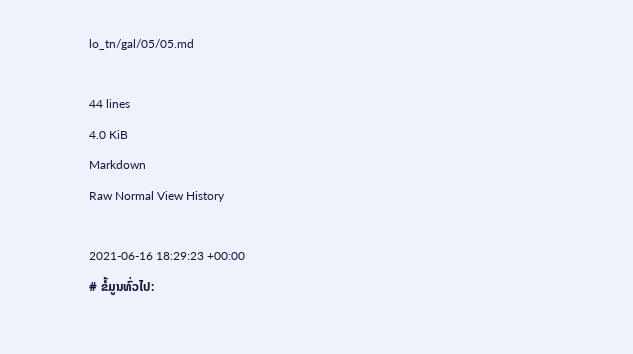lo_tn/gal/05/05.md

44 lines
4.0 KiB
Markdown
Raw Normal View History

2021-06-16 18:29:23 +00:00
# ຂໍ້ມູນທົ່ວໄປ: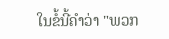ໃນຂໍ້ນີ້ຄຳວ່າ "ພວກ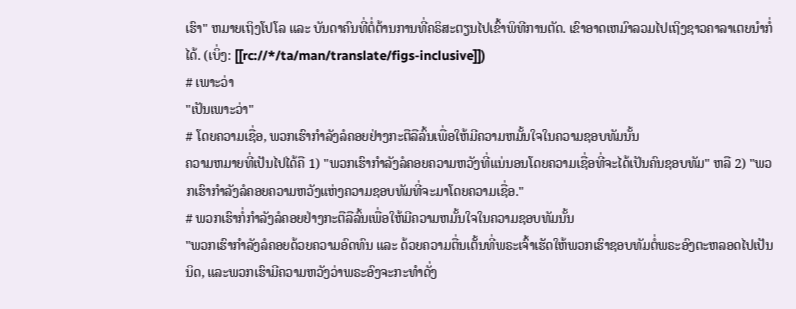ເຮົາ" ຫມາຍເຖິງໂປໂລ ແລະ ບັນດາຄົນທີ່ຕໍ່ຕ້ານການທີ່ຄຣິສະຕຽນໄປເຂົ້າພິທີການຕັດ. ເຂົາອາດເຫມົາລວມໄປເຖິງຊາວຄາລາເຕຍນຳກໍ່ໄດ້. (ເບິ່ງ: [[rc://*/ta/man/translate/figs-inclusive]])
# ເພາະວ່າ
"ເປັນເພາະວ່າ"
# ໂດຍຄວາມເຊື່ອ, ພວກເຮົາກຳລັງລໍຄອຍຢ່າງກະຕືລືລົ້ນເພື່ອໃຫ້ມີຄວາມຫມັ້ນໃຈໃນຄວາມຊອບທັມນັ້ນ
ຄວາມຫມາຍທີ່ເປັນໄປໄດ້ຄື 1) "ພວກເຮົາກຳລັງລໍຄອຍຄວາມຫວັງທີ່ແນ່ນອນໂດຍຄວາມເຊື່ອທີ່ຈະໄດ້ເປັນຄົນຊອບທັມ" ຫລື 2) "ພວກເຮົາກຳລັງລໍຄອຍຄວາມຫວັງແຫ່ງຄວາມຊອບທັມທີ່ຈະມາໂດຍຄວາມເຊື່ອ."
# ພວກເຮົາກໍ່ກຳລັງລໍຄອຍຢ່າງກະຕືລືລົ້ນເພື່ອໃຫ້ມີຄວາມຫມັ້ນໃຈໃນຄວາມຊອບທັມນັ້ນ
"ພວກເຮົາກຳລັງລໍຄອຍດ້ວຍຄວາມອົດທົນ ແລະ ດ້ວຍຄວາມຕື່ນເຕັ້ນທີ່ພຣະເຈົ້າເຮັດໃຫ້ພວກເຮົາຊອບທັມຕໍ່ພຣະອົງຕະຫລອດໄປເປັນນິດ, ແລະພວກເຮົາມີຄວາມຫວັງວ່າພຣະອົງຈະກະທຳດັ່ງ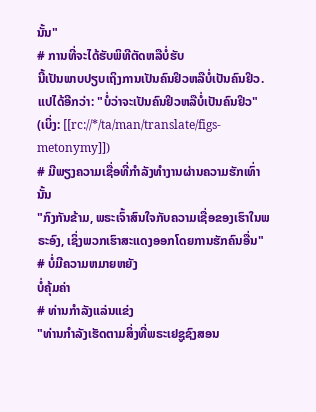ນັ້ນ"
# ການທີ່ຈະໄດ້ຮັບພິທີຕັດຫລືບໍ່ຮັບ
ນີ້ເປັນພາບປຽບເຖິງການເປັນຄົນຢິວຫລືບໍ່ເປັນຄົນຢິວ. ແປໄດ້ອີກວ່າ: "ບໍ່ວ່າຈະເປັນຄົນຢິວຫລືບໍ່ເປັນຄົນຢິວ" (ເບິ່ງ: [[rc://*/ta/man/translate/figs-metonymy]])
# ມີພຽງຄວາມເຊື່ອທີ່ກຳລັງທຳງານຜ່ານຄວາມຮັກເທົ່ານັ້ນ
"ກົງກັນຂ້າມ, ພຣະເຈົ້າສົນໃຈກັບຄວາມເຊື່ອຂອງເຮົາໃນພຣະອົງ, ເຊິ່ງພວກເຮົາສະແດງອອກໂດຍການຮັກຄົນອື່ນ"
# ບໍ່ມີຄວາມຫມາຍຫຍັງ
ບໍ່ຄຸ້ມຄ່າ
# ທ່ານກຳລັງແລ່ນແຂ່ງ
"ທ່ານກຳລັງເຮັດຕາມສິ່ງທີ່ພຣະເຢຊູຊົງສອນ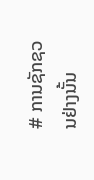# ການຊັກຊວນຢ່າງນັ້ນ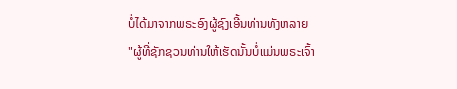ບໍ່ໄດ້ມາຈາກພຣະອົງຜູ້ຊົງເອີ້ນທ່ານທັງຫລາຍ
"ຜູ້ທີ່ຊັກຊວນທ່ານໃຫ້ເຮັດນັ້ນບໍ່ແມ່ນພຣະເຈົ້າ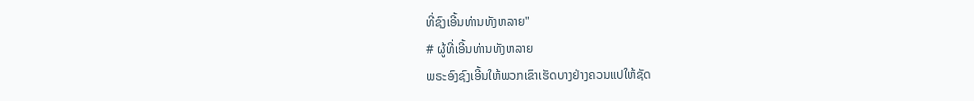ທີ່ຊົງເອີ້ນທ່ານທັງຫລາຍ"
# ຜູ້ທີ່ເອີ້ນທ່ານທັງຫລາຍ
ພຣະອົງຊົງເອີ້ນໃຫ້ພວກເຂົາເຮັດບາງຢ່າງຄວນແປໃຫ້ຊັດ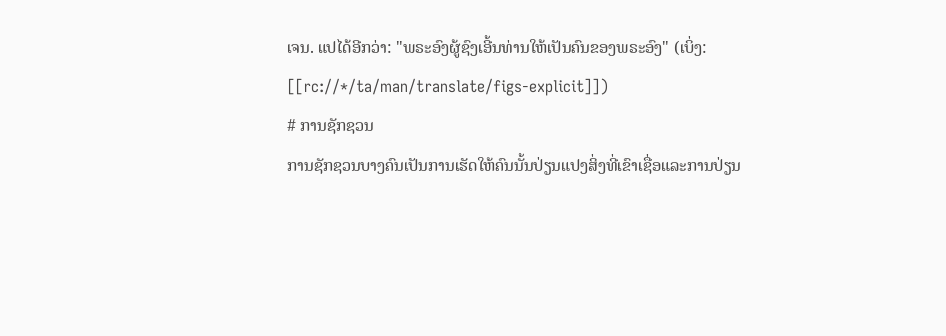ເຈນ. ແປໄດ້ອີກວ່າ: "ພຣະອົງຜູ້ຊົງເອີ້ນທ່ານໃຫ້ເປັນຄົນຂອງພຣະອົງ" (ເບິ່ງ: [[rc://*/ta/man/translate/figs-explicit]])
# ການຊັກຊວນ
ການຊັກຊວນບາງຄົນເປັນການເຮັດໃຫ້ຄົນນັ້ນປ່ຽນແປງສິ່ງທີ່ເຂົາເຊື່ອແລະການປ່ຽນ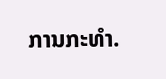ການກະທຳ.